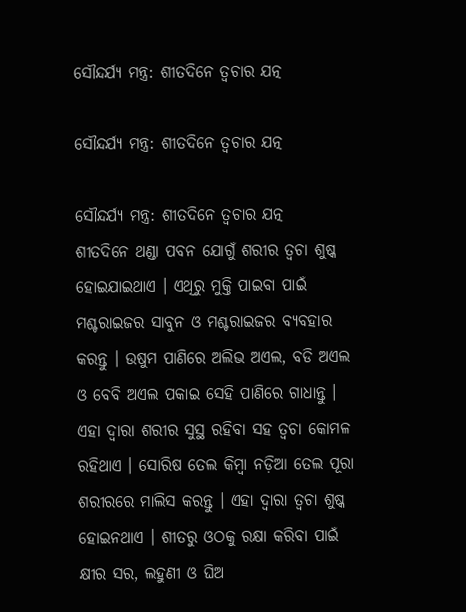ସୌନ୍ଦର୍ଯ୍ୟ ମନ୍ତ୍ର: ଶୀତଦିନେ ତ୍ୱଚାର ଯତ୍ନ

ସୌନ୍ଦର୍ଯ୍ୟ ମନ୍ତ୍ର: ଶୀତଦିନେ ତ୍ୱଚାର ଯତ୍ନ

ସୌନ୍ଦର୍ଯ୍ୟ ମନ୍ତ୍ର: ଶୀତଦିନେ ତ୍ୱଚାର ଯତ୍ନ
ଶୀତଦିନେ ଥଣ୍ଡା ପବନ ଯୋଗୁଁ ଶରୀର ତ୍ୱଚା ଶୁଷ୍କ ହୋଇଯାଇଥାଏ । ଏଥିରୁ ମୁକ୍ତି ପାଇବା ପାଇଁ ମଶ୍ଚରାଇଜର ସାବୁନ ଓ ମଶ୍ଚରାଇଜର ବ୍ୟବହାର କରନ୍ତୁ । ଉଷୁମ ପାଣିରେ ଅଲିଭ ଅଏଲ, ବଡି ଅଏଲ ଓ ବେବି ଅଏଲ ପକାଇ ସେହି ପାଣିରେ ଗାଧାନ୍ତୁ । ଏହା ଦ୍ୱାରା ଶରୀର ସୁସ୍ଥ ରହିବା ସହ ତ୍ୱଚା କୋମଳ ରହିଥାଏ । ସୋରିଷ ତେଲ କିମ୍ବା ନଡ଼ିଆ ତେଲ ପୂରା ଶରୀରରେ ମାଲିସ କରନ୍ତୁ । ଏହା ଦ୍ୱାରା ତ୍ୱଚା ଶୁଷ୍କ ହୋଇନଥାଏ । ଶୀତରୁ ଓଠକୁ ରକ୍ଷା କରିବା ପାଇଁ କ୍ଷୀର ସର, ଲହୁଣୀ ଓ ଘିଅ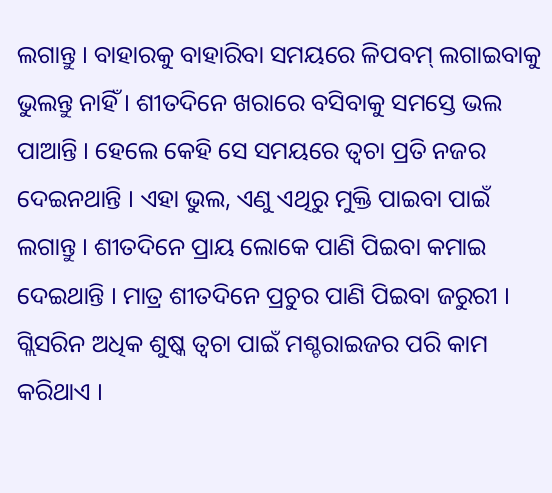ଲଗାନ୍ତୁ । ବାହାରକୁ ବାହାରିବା ସମୟରେ ଳିପବମ୍‍ ଲଗାଇବାକୁ ଭୁଲନ୍ତୁ ନାହିଁ । ଶୀତଦିନେ ଖରାରେ ବସିବାକୁ ସମସ୍ତେ ଭଲ ପାଆନ୍ତି । ହେଲେ କେହି ସେ ସମୟରେ ତ୍ୱଚା ପ୍ରତି ନଜର ଦେଇନଥାନ୍ତି । ଏହା ଭୁଲ, ଏଣୁ ଏଥିରୁ ମୁକ୍ତି ପାଇବା ପାଇଁ ଲଗାନ୍ତୁ । ଶୀତଦିନେ ପ୍ରାୟ ଲୋକେ ପାଣି ପିଇବା କମାଇ ଦେଇଥାନ୍ତି । ମାତ୍ର ଶୀତଦିନେ ପ୍ରଚୁର ପାଣି ପିଇବା ଜରୁରୀ । ଗ୍ଲିସରିନ ଅଧିକ ଶୁଷ୍କ ତ୍ୱଚା ପାଇଁ ମଶ୍ଚରାଇଜର ପରି କାମ କରିଥାଏ ।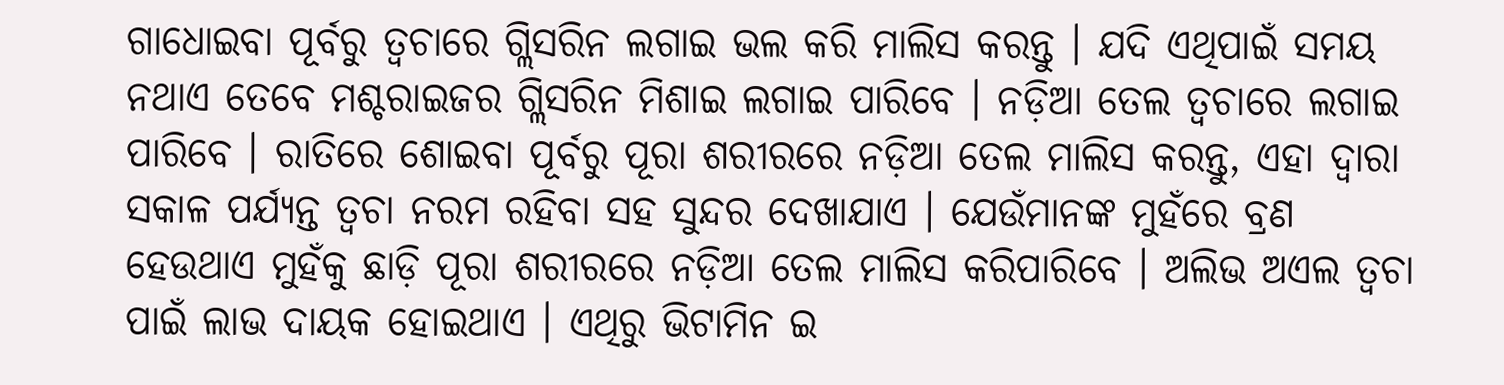ଗାଧୋଇବା ପୂର୍ବରୁ ତ୍ୱଚାରେ ଗ୍ଲିସରିନ ଲଗାଇ ଭଲ କରି ମାଲିସ କରନ୍ତୁ । ଯଦି ଏଥିପାଇଁ ସମୟ ନଥାଏ ତେବେ ମଶ୍ଚରାଇଜର ଗ୍ଲିସରିନ ମିଶାଇ ଲଗାଇ ପାରିବେ । ନଡ଼ିଆ ତେଲ ତ୍ୱଚାରେ ଲଗାଇ ପାରିବେ । ରାତିରେ ଶୋଇବା ପୂର୍ବରୁ ପୂରା ଶରୀରରେ ନଡ଼ିଆ ତେଲ ମାଲିସ କରନ୍ତୁ, ଏହା ଦ୍ୱାରା ସକାଳ ପର୍ଯ୍ୟନ୍ତ ତ୍ୱଚା ନରମ ରହିବା ସହ ସୁନ୍ଦର ଦେଖାଯାଏ । ଯେଉଁମାନଙ୍କ ମୁହଁରେ ବ୍ରଣ ହେଉଥାଏ ମୁହଁକୁ ଛାଡ଼ି ପୂରା ଶରୀରରେ ନଡ଼ିଆ ତେଲ ମାଲିସ କରିପାରିବେ । ଅଲିଭ ଅଏଲ ତ୍ୱଚା ପାଇଁ ଲାଭ ଦାୟକ ହୋଇଥାଏ । ଏଥିରୁ ଭିଟାମିନ ଇ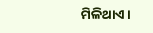ମିଳିଥାଏ ।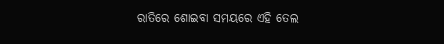ରାତିରେ ଶୋଇବା ସମୟରେ ଏହି ତେଲ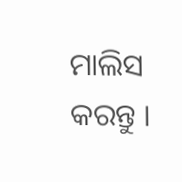ମାଲିସ କରନ୍ତୁ ।